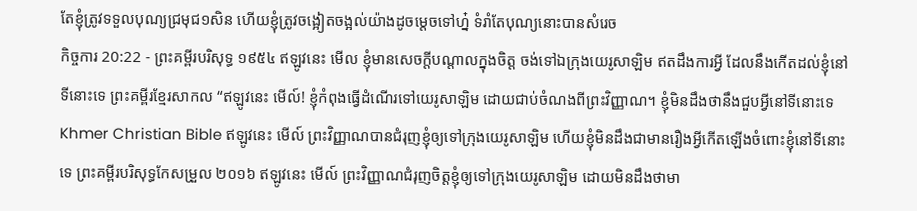តែខ្ញុំត្រូវទទួលបុណ្យជ្រមុជ១សិន ហើយខ្ញុំត្រូវចង្អៀតចង្អល់យ៉ាងដូចម្តេចទៅហ្ន៎ ទំរាំតែបុណ្យនោះបានសំរេច
កិច្ចការ 20:22 - ព្រះគម្ពីរបរិសុទ្ធ ១៩៥៤ ឥឡូវនេះ មើល ខ្ញុំមានសេចក្ដីបណ្តាលក្នុងចិត្ត ចង់ទៅឯក្រុងយេរូសាឡិម ឥតដឹងការអ្វី ដែលនឹងកើតដល់ខ្ញុំនៅទីនោះទេ ព្រះគម្ពីរខ្មែរសាកល “ឥឡូវនេះ មើល៍! ខ្ញុំកំពុងធ្វើដំណើរទៅយេរូសាឡិម ដោយជាប់ចំណងពីព្រះវិញ្ញាណ។ ខ្ញុំមិនដឹងថានឹងជួបអ្វីនៅទីនោះទេ Khmer Christian Bible ឥឡូវនេះ មើល៍ ព្រះវិញ្ញាណបានជំរុញខ្ញុំឲ្យទៅក្រុងយេរូសាឡិម ហើយខ្ញុំមិនដឹងជាមានរឿងអ្វីកើតឡើងចំពោះខ្ញុំនៅទីនោះទេ ព្រះគម្ពីរបរិសុទ្ធកែសម្រួល ២០១៦ ឥឡូវនេះ មើល៍ ព្រះវិញ្ញាណជំរុញចិត្តខ្ញុំឲ្យទៅក្រុងយេរូសាឡិម ដោយមិនដឹងថាមា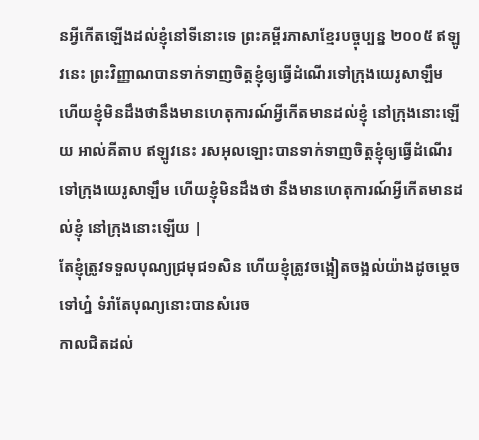នអ្វីកើតឡើងដល់ខ្ញុំនៅទីនោះទេ ព្រះគម្ពីរភាសាខ្មែរបច្ចុប្បន្ន ២០០៥ ឥឡូវនេះ ព្រះវិញ្ញាណបានទាក់ទាញចិត្តខ្ញុំឲ្យធ្វើដំណើរទៅក្រុងយេរូសាឡឹម ហើយខ្ញុំមិនដឹងថានឹងមានហេតុការណ៍អ្វីកើតមានដល់ខ្ញុំ នៅក្រុងនោះឡើយ អាល់គីតាប ឥឡូវនេះ រសអុលឡោះបានទាក់ទាញចិត្ដខ្ញុំឲ្យធ្វើដំណើរទៅក្រុងយេរូសាឡឹម ហើយខ្ញុំមិនដឹងថា នឹងមានហេតុការណ៍អ្វីកើតមានដល់ខ្ញុំ នៅក្រុងនោះឡើយ |
តែខ្ញុំត្រូវទទួលបុណ្យជ្រមុជ១សិន ហើយខ្ញុំត្រូវចង្អៀតចង្អល់យ៉ាងដូចម្តេចទៅហ្ន៎ ទំរាំតែបុណ្យនោះបានសំរេច
កាលជិតដល់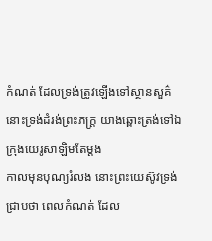កំណត់ ដែលទ្រង់ត្រូវឡើងទៅស្ថានសួគ៌ នោះទ្រង់ដំរង់ព្រះភក្ត្រ យាងឆ្ពោះត្រង់ទៅឯក្រុងយេរូសាឡិមតែម្តង
កាលមុនបុណ្យរំលង នោះព្រះយេស៊ូវទ្រង់ជ្រាបថា ពេលកំណត់ ដែល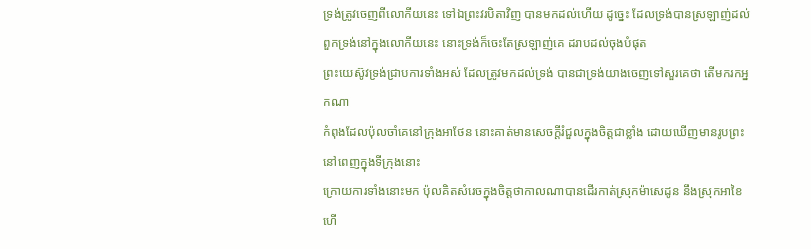ទ្រង់ត្រូវចេញពីលោកីយនេះ ទៅឯព្រះវរបិតាវិញ បានមកដល់ហើយ ដូច្នេះ ដែលទ្រង់បានស្រឡាញ់ដល់ពួកទ្រង់នៅក្នុងលោកីយនេះ នោះទ្រង់ក៏ចេះតែស្រឡាញ់គេ ដរាបដល់ចុងបំផុត
ព្រះយេស៊ូវទ្រង់ជ្រាបការទាំងអស់ ដែលត្រូវមកដល់ទ្រង់ បានជាទ្រង់យាងចេញទៅសួរគេថា តើមករកអ្នកណា
កំពុងដែលប៉ុលចាំគេនៅក្រុងអាថែន នោះគាត់មានសេចក្ដីរំជួលក្នុងចិត្តជាខ្លាំង ដោយឃើញមានរូបព្រះនៅពេញក្នុងទីក្រុងនោះ
ក្រោយការទាំងនោះមក ប៉ុលគិតសំរេចក្នុងចិត្តថាកាលណាបានដើរកាត់ស្រុកម៉ាសេដូន នឹងស្រុកអាខៃហើ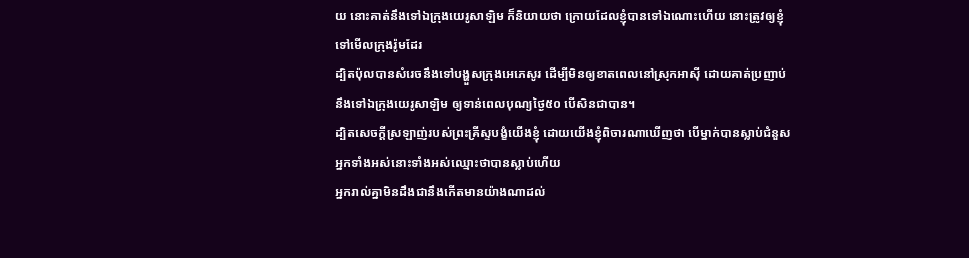យ នោះគាត់នឹងទៅឯក្រុងយេរូសាឡិម ក៏និយាយថា ក្រោយដែលខ្ញុំបានទៅឯណោះហើយ នោះត្រូវឲ្យខ្ញុំទៅមើលក្រុងរ៉ូមដែរ
ដ្បិតប៉ុលបានសំរេចនឹងទៅបង្ហួសក្រុងអេភេសូរ ដើម្បីមិនឲ្យខាតពេលនៅស្រុកអាស៊ី ដោយគាត់ប្រញាប់នឹងទៅឯក្រុងយេរូសាឡិម ឲ្យទាន់ពេលបុណ្យថ្ងៃ៥០ បើសិនជាបាន។
ដ្បិតសេចក្ដីស្រឡាញ់របស់ព្រះគ្រីស្ទបង្ខំយើងខ្ញុំ ដោយយើងខ្ញុំពិចារណាឃើញថា បើម្នាក់បានស្លាប់ជំនួសអ្នកទាំងអស់នោះទាំងអស់ឈ្មោះថាបានស្លាប់ហើយ
អ្នករាល់គ្នាមិនដឹងជានឹងកើតមានយ៉ាងណាដល់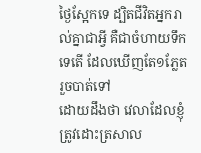ថ្ងៃស្អែកទេ ដ្បិតជីវិតអ្នករាល់គ្នាជាអ្វី គឺជាចំហាយទឹកទេតើ ដែលឃើញតែ១ភ្លែត រួចបាត់ទៅ
ដោយដឹងថា វេលាដែលខ្ញុំត្រូវដោះត្រសាល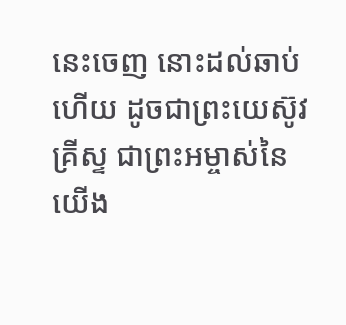នេះចេញ នោះដល់ឆាប់ហើយ ដូចជាព្រះយេស៊ូវគ្រីស្ទ ជាព្រះអម្ចាស់នៃយើង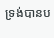ទ្រង់បានប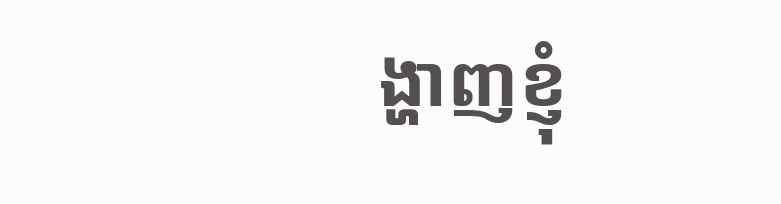ង្ហាញខ្ញុំ